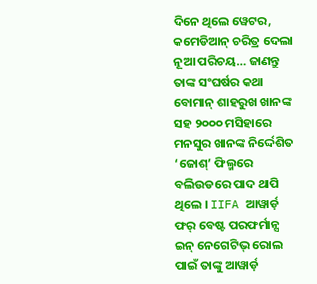ଦିନେ ଥିଲେ ୱେଟର, କମେଡିଆନ୍ ଚରିତ୍ର ଦେଲା ନୂଆ ପରିଚୟ… ଜାଣନ୍ତୁ ତାଙ୍କ ସଂଘର୍ଷର କଥା
ବୋମାନ୍ ଶାହରୁଖ ଖାନଙ୍କ ସହ ୨୦୦୦ ମସିହାରେ ମନସୁର ଖାନଙ୍କ ନିର୍ଦ୍ଦେଶିତ ‘ଜୋଶ୍’ ଫିଲ୍ମରେ ବଲିଉଡରେ ପାଦ ଥାପି ଥିଲେ । IIFA ଆୱାର୍ଡ଼ ଫର୍ ବେଷ୍ଟ ପରଫର୍ମାନ୍ସ ଇନ୍ ନେଗେଟିଭ୍ ରୋଲ ପାଇଁ ତାଙ୍କୁ ଆୱାର୍ଡ଼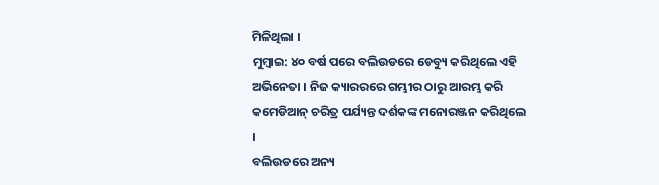ମିଳିଥିଲା ।
ମୁମ୍ବାଇ: ୪୦ ବର୍ଷ ପରେ ବଲିଉଡରେ ଡେବ୍ୟୁ କରିଥିଲେ ଏହି ଅଭିନେତା । ନିଜ କ୍ୟାରରରେ ଗମ୍ଭୀର ଠାରୁ ଆରମ୍ଭ କରି କମେଡିଆନ୍ ଚରିତ୍ର ପର୍ଯ୍ୟନ୍ତ ଦର୍ଶକଙ୍କ ମନୋରଞ୍ଜନ କରିଥିଲେ ।
ବଲିଉଡରେ ଅନ୍ୟ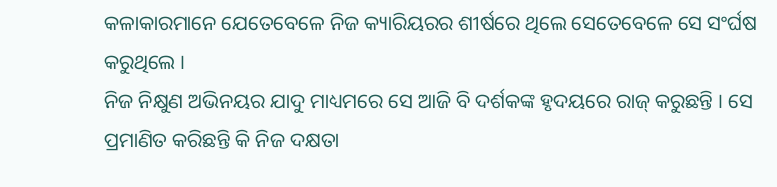କଳାକାରମାନେ ଯେତେବେଳେ ନିଜ କ୍ୟାରିୟରର ଶୀର୍ଷରେ ଥିଲେ ସେତେବେଳେ ସେ ସଂର୍ଘଷ କରୁଥିଲେ ।
ନିଜ ନିକ୍ଷୁଣ ଅଭିନୟର ଯାଦୁ ମାଧ୍ୟମରେ ସେ ଆଜି ବି ଦର୍ଶକଙ୍କ ହୃଦୟରେ ରାଜ୍ କରୁଛନ୍ତି । ସେ ପ୍ରମାଣିତ କରିଛନ୍ତି କି ନିଜ ଦକ୍ଷତା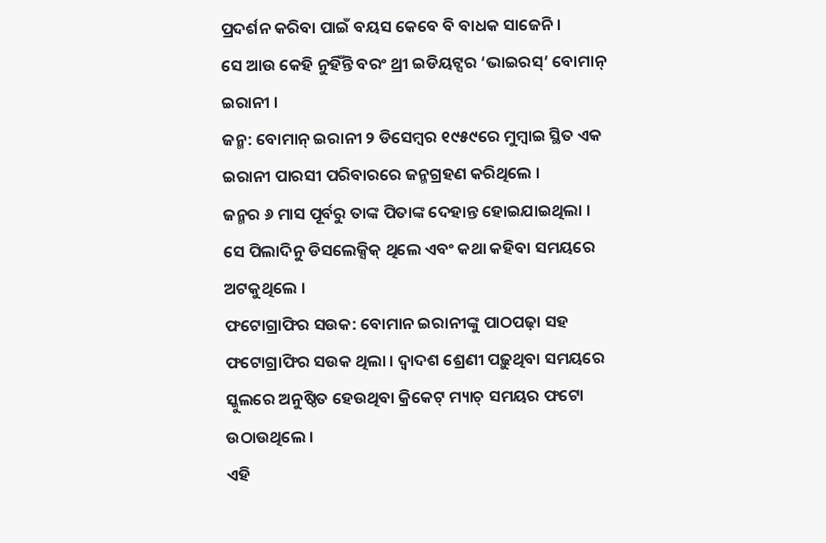ପ୍ରଦର୍ଶନ କରିବା ପାଇଁ ବୟସ କେବେ ବି ବାଧକ ସାଜେନି ।
ସେ ଆଉ କେହି ନୁହିଁନ୍ତି ବରଂ ଥ୍ରୀ ଇଡିୟଟ୍ସର ‘ଭାଇରସ୍’ ବୋମାନ୍ ଇରାନୀ ।
ଜନ୍ମ: ବୋମାନ୍ ଇରାନୀ ୨ ଡିସେମ୍ବର ୧୯୫୯ରେ ମୁମ୍ବାଇ ସ୍ଥିତ ଏକ ଇରାନୀ ପାରସୀ ପରିବାରରେ ଜନ୍ମଗ୍ରହଣ କରିଥିଲେ ।
ଜନ୍ମର ୬ ମାସ ପୂର୍ବରୁ ତାଙ୍କ ପିତାଙ୍କ ଦେହାନ୍ତ ହୋଇଯାଇଥିଲା । ସେ ପିଲାଦିନୁ ଡିସଲେକ୍ସିକ୍ ଥିଲେ ଏବଂ କଥା କହିବା ସମୟରେ ଅଟକୁଥିଲେ ।
ଫଟୋଗ୍ରାଫିର ସଉକ: ବୋମାନ ଇରାନୀଙ୍କୁ ପାଠପଢ଼ା ସହ ଫଟୋଗ୍ରାଫିର ସଉକ ଥିଲା । ଦ୍ୱାଦଶ ଶ୍ରେଣୀ ପଢ଼ୁଥିବା ସମୟରେ ସ୍କୁଲରେ ଅନୁଷ୍ଠିତ ହେଉଥିବା କ୍ରିକେଟ୍ ମ୍ୟାଚ୍ ସମୟର ଫଟୋ ଉଠାଉଥିଲେ ।
ଏହି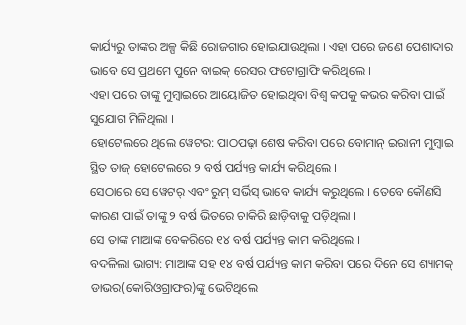କାର୍ଯ୍ୟରୁ ତାଙ୍କର ଅଳ୍ପ କିଛି ରୋଜଗାର ହୋଇଯାଉଥିଲା । ଏହା ପରେ ଜଣେ ପେଶାଦାର ଭାବେ ସେ ପ୍ରଥମେ ପୁନେ ବାଇକ୍ ରେସର ଫଟୋଗ୍ରାଫି କରିଥିଲେ ।
ଏହା ପରେ ତାଙ୍କୁ ମୁମ୍ବାଇରେ ଆୟୋଜିତ ହୋଇଥିବା ବିଶ୍ୱ କପକୁ କଭର କରିବା ପାଇଁ ସୁଯୋଗ ମିଳିଥିଲା ।
ହୋଟେଲରେ ଥିଲେ ୱେଟର: ପାଠପଢ଼ା ଶେଷ କରିବା ପରେ ବୋମାନ୍ ଇରାନୀ ମୁମ୍ବାଇ ସ୍ଥିତ ତାଜ୍ ହୋଟେଲରେ ୨ ବର୍ଷ ପର୍ଯ୍ୟନ୍ତ କାର୍ଯ୍ୟ କରିଥିଲେ ।
ସେଠାରେ ସେ ୱେଟର୍ ଏବଂ ରୁମ୍ ସର୍ଭିସ୍ ଭାବେ କାର୍ଯ୍ୟ କରୁଥିଲେ । ତେବେ କୌଣସି କାରଣ ପାଇଁ ତାଙ୍କୁ ୨ ବର୍ଷ ଭିତରେ ଚାକିରି ଛାଡ଼ିବାକୁ ପଡ଼ିଥିଲା ।
ସେ ତାଙ୍କ ମାଆଙ୍କ ବେକରିରେ ୧୪ ବର୍ଷ ପର୍ଯ୍ୟନ୍ତ କାମ କରିଥିଲେ ।
ବଦଳିଲା ଭାଗ୍ୟ: ମାଆଙ୍କ ସହ ୧୪ ବର୍ଷ ପର୍ଯ୍ୟନ୍ତ କାମ କରିବା ପରେ ଦିନେ ସେ ଶ୍ୟାମକ୍ ଡାଭର(କୋରିଓଗ୍ରାଫର)ଙ୍କୁ ଭେଟିଥିଲେ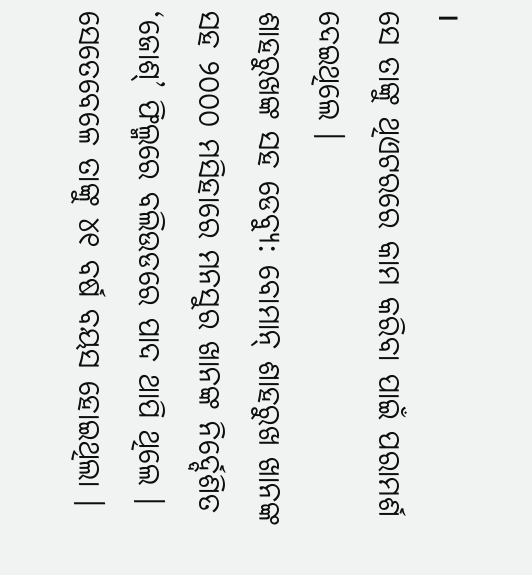।
ସେ ତାଙ୍କୁ ଥିଏଟରରେ କାମ କରିବା ପାଇଁ ପରାମର୍ଶ ଦେଇଥିଲେ ।
ଶାହରୁଖଙ୍କ ସହ ଡେବ୍ୟୁ: ବୋମାନ୍ ଶାହରୁଖ ଖାନଙ୍କ ସହ ୨୦୦୦ ମସିହାରେ ମନସୁର ଖାନଙ୍କ ନିର୍ଦ୍ଦେଶିତ ‘ଜୋଶ୍’ ଫିଲ୍ମରେ ବଲିଉଡରେ ପାଦ ଥାପି ଥିଲେ । ସେତେବେଳେ ତାଙ୍କୁ ୪୧ ବର୍ଷ ବୟସ ହୋଇଥିଲା ।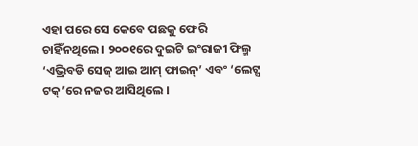ଏହା ପରେ ସେ କେବେ ପଛକୁ ଫେରି ଚାହିଁନଥିଲେ । ୨୦୦୧ରେ ଦୁଇଟି ଇଂରାଜୀ ଫିଲ୍ମ ‘ଏଭ୍ରିବଡି ସେଜ୍ ଆଇ ଆମ୍ ଫାଇନ୍’ ଏବଂ ‘ଲେଟ୍ସ ଟକ୍’ରେ ନଜର ଆସିଥିଲେ ।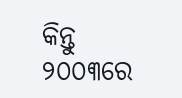କିନ୍ତୁ ୨୦୦୩ରେ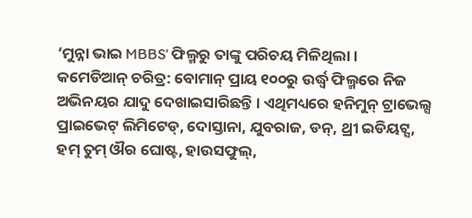‘ମୁନ୍ନା ଭାଇ MBBS’ ଫିଲ୍ମରୁ ତାଙ୍କୁ ପରିଚୟ ମିଳିଥିଲା ।
କମେଡିଆନ୍ ଚରିତ୍ର: ବୋମାନ୍ ପ୍ରାୟ ୧୦୦ରୁ ଉର୍ଦ୍ଧ୍ୱ ଫିଲ୍ମରେ ନିଜ ଅଭିନୟର ଯାଦୁ ଦେଖାଇସାରିଛନ୍ତି । ଏଥିମଧ୍ୟରେ ହନିମୁନ୍ ଟ୍ରାଭେଲ୍ସ ପ୍ରାଇଭେଟ୍ ଲିମିଟେଡ୍, ଦୋସ୍ତାନା, ଯୁବରାଜ, ଡନ୍, ଥ୍ରୀ ଇଡିୟଟ୍ସ, ହମ୍ ତୁମ୍ ଔର ଘୋଷ୍ଟ, ହାଉସଫୁଲ୍,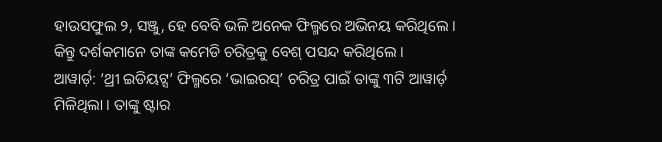ହାଉସଫୁଲ ୨, ସଞ୍ଜୁ, ହେ ବେବି ଭଳି ଅନେକ ଫିଲ୍ମରେ ଅଭିନୟ କରିଥିଲେ ।
କିନ୍ତୁ ଦର୍ଶକମାନେ ତାଙ୍କ କମେଡି ଚରିତ୍ରକୁ ବେଶ୍ ପସନ୍ଦ କରିଥିଲେ ।
ଆୱାର୍ଡ଼: ‘ଥ୍ରୀ ଇଡିୟଟ୍ସ’ ଫିଲ୍ମରେ ‘ଭାଇରସ୍’ ଚରିତ୍ର ପାଇଁ ତାଙ୍କୁ ୩ଟି ଆୱାର୍ଡ଼ ମିଳିଥିଲା । ତାଙ୍କୁ ଷ୍ଟାର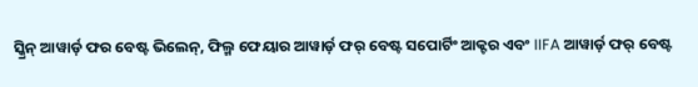ସ୍କ୍ରିନ୍ ଆୱାର୍ଡ଼ ଫର ବେଷ୍ଟ ଭିଲେନ୍, ଫିଲ୍ମ ଫେୟାର ଆୱାର୍ଡ଼ ଫର୍ ବେଷ୍ଟ ସପୋର୍ଟିଂ ଆକ୍ଟର ଏବଂ IIFA ଆୱାର୍ଡ଼ ଫର୍ ବେଷ୍ଟ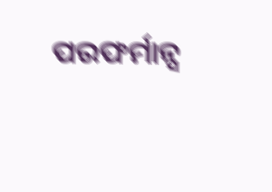ପରଫର୍ମାନ୍ସ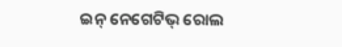ଇନ୍ ନେଗେଟିଭ୍ ରୋଲ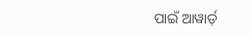ପାଇଁ ଆୱାର୍ଡ଼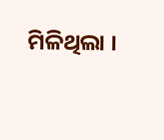ମିଳିଥିଲା ।